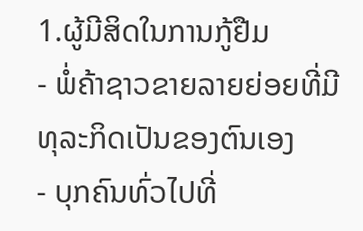1.ຜູ້ມີສິດໃນການກູ້ຢືມ
- ພໍ່ຄ້າຊາວຂາຍລາຍຍ່ອຍທີ່ມີທຸລະກິດເປັນຂອງຕົນເອງ
- ບຸກຄົນທົ່ວໄປທີ່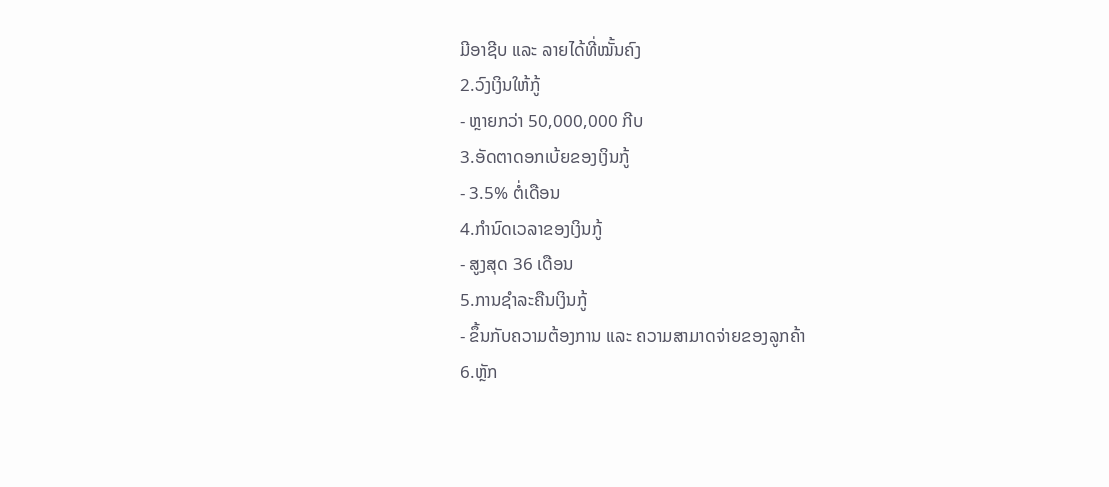ມີອາຊີບ ແລະ ລາຍໄດ້ທີ່ໝັ້ນຄົງ
2.ວົງເງິນໃຫ້ກູ້
- ຫຼາຍກວ່າ 50,000,000 ກີບ
3.ອັດຕາດອກເບ້ຍຂອງເງິນກູ້
- 3.5% ຕໍ່ເດືອນ
4.ກຳນົດເວລາຂອງເງິນກູ້
- ສູງສຸດ 36 ເດືອນ
5.ການຊຳລະຄືນເງິນກູ້
- ຂຶ້ນກັບຄວາມຕ້ອງການ ແລະ ຄວາມສາມາດຈ່າຍຂອງລູກຄ້າ
6.ຫຼັກ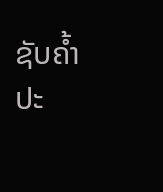ຊັບຄ້ຳປະ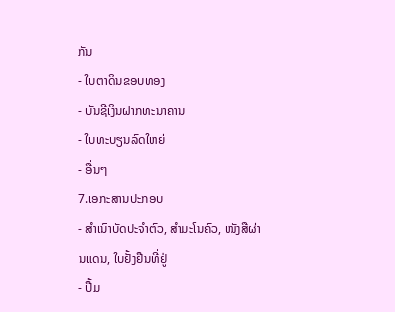ກັນ
- ໃບຕາດິນຂອບທອງ
- ບັນຊີເງິນຝາກທະນາຄານ
- ໃບທະບຽນລົດໃຫຍ່
- ອື່ນໆ
7.ເອກະສານປະກອບ
- ສຳເນົາບັດປະຈຳຕົວ, ສຳມະໂນຄົວ, ໜັງສືຜ່ານແດນ, ໃບຢັ້ງຢືນທີ່ຢູ່
- ປື້ມ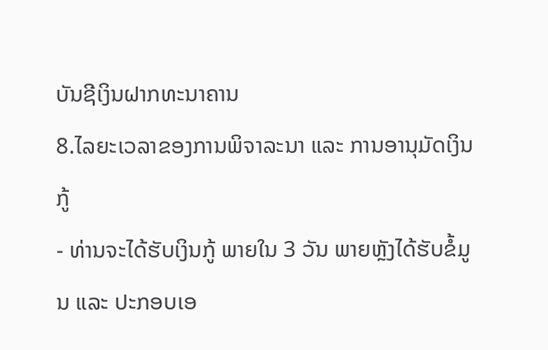ບັນຊີເງິນຝາກທະນາຄານ
8.ໄລຍະເວລາຂອງການພິຈາລະນາ ແລະ ການອານຸມັດເງິນກູ້
- ທ່ານຈະໄດ້ຮັບເງິນກູ້ ພາຍໃນ 3 ວັນ ພາຍຫຼັງໄດ້ຮັບຂໍ້ມູນ ແລະ ປະກອບເອ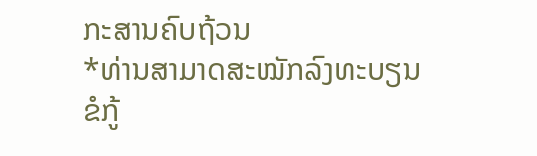ກະສານຄົບຖ້ວນ
*ທ່ານສາມາດສະໝັກລົງທະບຽນຂໍກູ້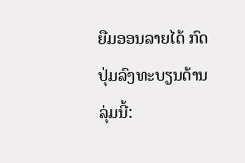ຍືມອອນລາຍໄດ້ ກົດປຸ່ມລົງທະບຽນດ້ານລຸ່ມນີ້: